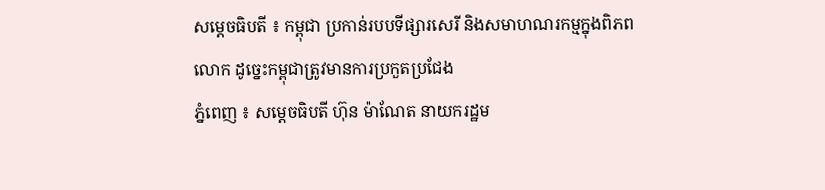សម្ដេចធិបតី ៖ កម្ពុជា ប្រកាន់របបទីផ្សារសេរី និងសមាហណរកម្មក្នុងពិភពលោក ដូច្នេះកម្ពុជាត្រូវមានការប្រកួតប្រជែង
ភ្នំពេញ ៖ សម្ដេចធិបតី ហ៊ុន ម៉ាណែត នាយករដ្ឋម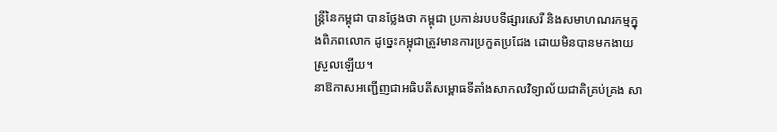ន្ដ្រីនៃកម្ពុជា បានថ្លែងថា កម្ពុជា ប្រកាន់របបទីផ្សារសេរី និងសមាហណរកម្មក្នុងពិភពលោក ដូច្នេះកម្ពុជាត្រូវមានការប្រកួតប្រជែង ដោយមិនបានមកងាយស្រួលឡើយ។
នាឱកាសអញ្ជើញជាអធិបតីសម្ពោធទីតាំងសាកលវិទ្យាល័យជាតិគ្រប់គ្រង សា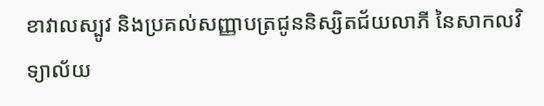ខាវាលស្បូវ និងប្រគល់សញ្ញាបត្រជូននិស្សិតជ័យលាភី នៃសាកលវិទ្យាល័យ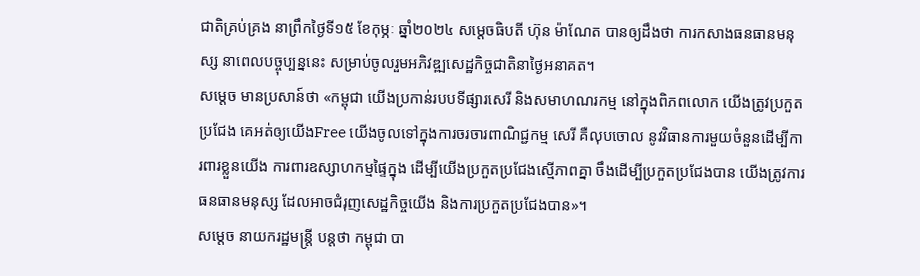ជាតិគ្រប់គ្រង នាព្រឹកថ្ងៃទី១៥ ខែកុម្ភៈ ឆ្នាំ២០២៤ សម្ដេចធិបតី ហ៊ុន ម៉ាណែត បានឲ្យដឹងថា ការកសាងធនធានមនុស្ស នាពេលបច្ចុប្បន្ននេះ សម្រាប់ចូលរួមអភិវឌ្ឍសេដ្ឋកិច្ចជាតិនាថ្ងៃអនាគត។
សម្ដេច មានប្រសាន៍ថា «កម្ពុជា យើងប្រកាន់របបទីផ្សារសេរី និងសមាហណរកម្ម នៅក្នុងពិភពលោក យើងត្រូវប្រកួតប្រជែង គេអត់ឲ្យយើងFree យើងចូលទៅក្នុងការចរចារពាណិជ្ជកម្ម សេរី គឺលុបចោល នូវវិធានការមួយចំនួនដើម្បីការពារខ្លួនយើង ការពារឧស្សាហកម្មផ្ទៃក្នុង ដើម្បីយើងប្រកួតប្រជែងស្មើភាពគ្នា ចឹងដើម្បីប្រកួតប្រជែងបាន យើងត្រូវការធនធានមនុស្ស ដែលអាចជំរុញសេដ្ឋកិច្ចយើង និងការប្រកួតប្រជែងបាន»។
សម្ដេច នាយករដ្ឋមន្ដ្រី បន្ដថា កម្ពុជា បា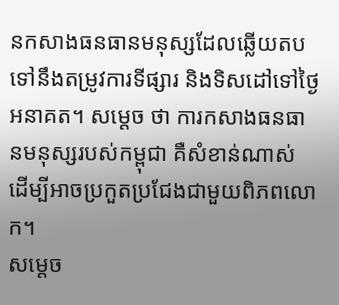នកសាងធនធានមនុស្សដែលឆ្លើយតបទៅនឹងតម្រូវការទីផ្សារ និងទិសដៅទៅថ្ងៃអនាគត។ សម្ដេច ថា ការកសាងធនធានមនុស្សរបស់កម្ពុជា គឺសំខាន់ណាស់ ដើម្បីអាចប្រកួតប្រជែងជាមួយពិភពលោក។
សម្ដេច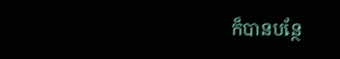ក៏បានបន្ថែ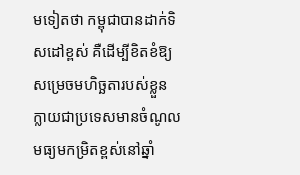មទៀតថា កម្ពុជាបានដាក់ទិសដៅខ្ពស់ គឺដើម្បីខិតខំឱ្យសម្រេចមហិច្ឆតារបស់ខ្លួន ក្លាយជាប្រទេសមានចំណូលមធ្យមកម្រិតខ្ពស់នៅឆ្នាំ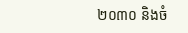២០៣០ និងចំ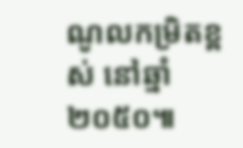ណូលកម្រិតខ្ពស់ នៅឆ្នាំ២០៥០៕